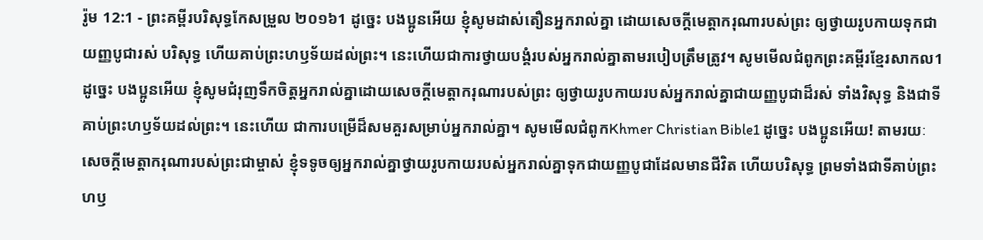រ៉ូម 12:1 - ព្រះគម្ពីរបរិសុទ្ធកែសម្រួល ២០១៦1 ដូច្នេះ បងប្អូនអើយ ខ្ញុំសូមដាស់តឿនអ្នករាល់គ្នា ដោយសេចក្តីមេត្តាករុណារបស់ព្រះ ឲ្យថ្វាយរូបកាយទុកជាយញ្ញបូជារស់ បរិសុទ្ធ ហើយគាប់ព្រះហឫទ័យដល់ព្រះ។ នេះហើយជាការថ្វាយបង្គំរបស់អ្នករាល់គ្នាតាមរបៀបត្រឹមត្រូវ។ សូមមើលជំពូកព្រះគម្ពីរខ្មែរសាកល1 ដូច្នេះ បងប្អូនអើយ ខ្ញុំសូមជំរុញទឹកចិត្តអ្នករាល់គ្នាដោយសេចក្ដីមេត្តាករុណារបស់ព្រះ ឲ្យថ្វាយរូបកាយរបស់អ្នករាល់គ្នាជាយញ្ញបូជាដ៏រស់ ទាំងវិសុទ្ធ និងជាទីគាប់ព្រះហឫទ័យដល់ព្រះ។ នេះហើយ ជាការបម្រើដ៏សមគួរសម្រាប់អ្នករាល់គ្នា។ សូមមើលជំពូកKhmer Christian Bible1 ដូច្នេះ បងប្អូនអើយ! តាមរយៈសេចក្ដីមេត្ដាករុណារបស់ព្រះជាម្ចាស់ ខ្ញុំទទូចឲ្យអ្នករាល់គ្នាថ្វាយរូបកាយរបស់អ្នករាល់គ្នាទុកជាយញ្ញបូជាដែលមានជីវិត ហើយបរិសុទ្ធ ព្រមទាំងជាទីគាប់ព្រះហឫ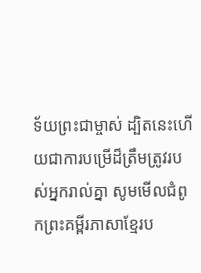ទ័យព្រះជាម្ចាស់ ដ្បិតនេះហើយជាការបម្រើដ៏ត្រឹមត្រូវរបស់អ្នករាល់គ្នា សូមមើលជំពូកព្រះគម្ពីរភាសាខ្មែរប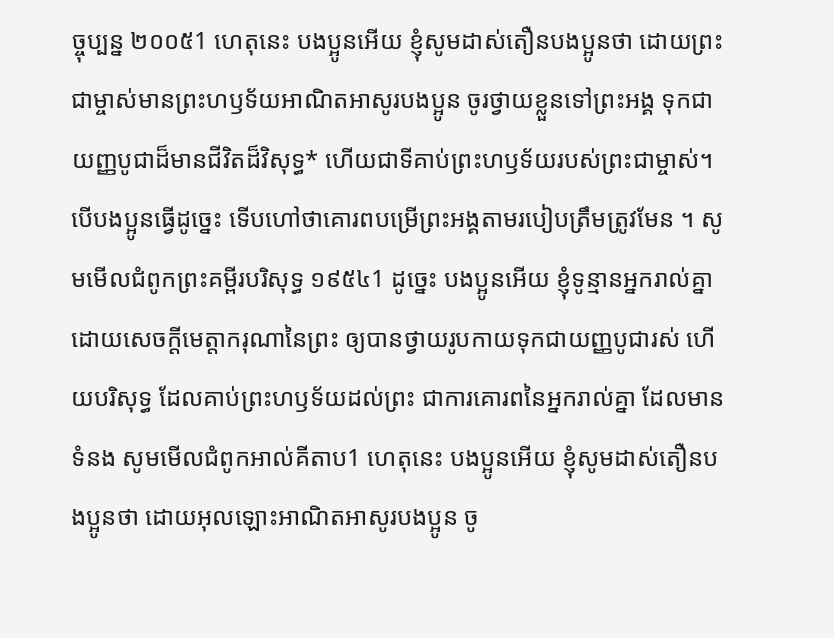ច្ចុប្បន្ន ២០០៥1 ហេតុនេះ បងប្អូនអើយ ខ្ញុំសូមដាស់តឿនបងប្អូនថា ដោយព្រះជាម្ចាស់មានព្រះហឫទ័យអាណិតអាសូរបងប្អូន ចូរថ្វាយខ្លួនទៅព្រះអង្គ ទុកជាយញ្ញបូជាដ៏មានជីវិតដ៏វិសុទ្ធ* ហើយជាទីគាប់ព្រះហឫទ័យរបស់ព្រះជាម្ចាស់។ បើបងប្អូនធ្វើដូច្នេះ ទើបហៅថាគោរពបម្រើព្រះអង្គតាមរបៀបត្រឹមត្រូវមែន ។ សូមមើលជំពូកព្រះគម្ពីរបរិសុទ្ធ ១៩៥៤1 ដូច្នេះ បងប្អូនអើយ ខ្ញុំទូន្មានអ្នករាល់គ្នាដោយសេចក្ដីមេត្តាករុណានៃព្រះ ឲ្យបានថ្វាយរូបកាយទុកជាយញ្ញបូជារស់ ហើយបរិសុទ្ធ ដែលគាប់ព្រះហឫទ័យដល់ព្រះ ជាការគោរពនៃអ្នករាល់គ្នា ដែលមានទំនង សូមមើលជំពូកអាល់គីតាប1 ហេតុនេះ បងប្អូនអើយ ខ្ញុំសូមដាស់តឿនបងប្អូនថា ដោយអុលឡោះអាណិតអាសូរបងប្អូន ចូ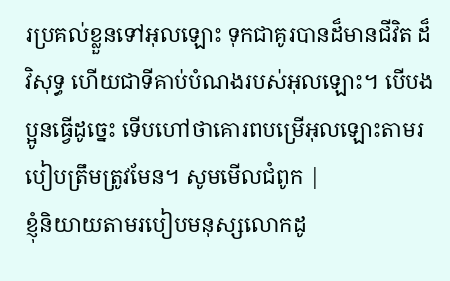រប្រគល់ខ្លួនទៅអុលឡោះ ទុកជាគូរបានដ៏មានជីវិត ដ៏វិសុទ្ធ ហើយជាទីគាប់បំណងរបស់អុលឡោះ។ បើបងប្អូនធ្វើដូច្នេះ ទើបហៅថាគោរពបម្រើអុលឡោះតាមរបៀបត្រឹមត្រូវមែន។ សូមមើលជំពូក |
ខ្ញុំនិយាយតាមរបៀបមនុស្សលោកដូ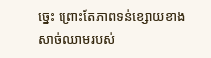ច្នេះ ព្រោះតែភាពទន់ខ្សោយខាងសាច់ឈាមរបស់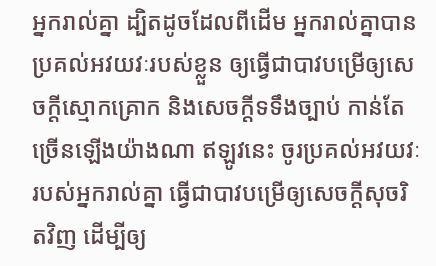អ្នករាល់គ្នា ដ្បិតដូចដែលពីដើម អ្នករាល់គ្នាបានប្រគល់អវយវៈរបស់ខ្លួន ឲ្យធ្វើជាបាវបម្រើឲ្យសេចក្តីស្មោកគ្រោក និងសេចក្តីទទឹងច្បាប់ កាន់តែច្រើនឡើងយ៉ាងណា ឥឡូវនេះ ចូរប្រគល់អវយវៈរបស់អ្នករាល់គ្នា ធ្វើជាបាវបម្រើឲ្យសេចក្តីសុចរិតវិញ ដើម្បីឲ្យ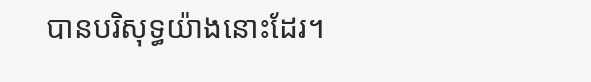បានបរិសុទ្ធយ៉ាងនោះដែរ។